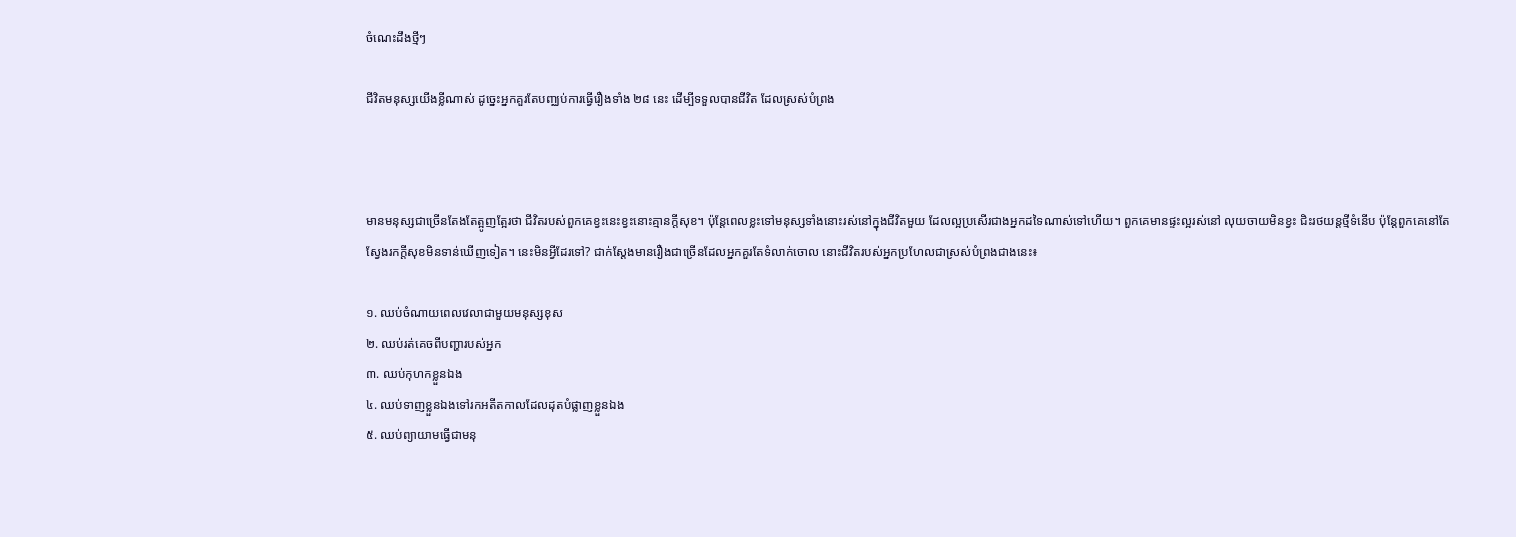ចំណេះដឹងថ្មីៗ

ជីវិតមនុស្សយើងខ្លីណាស់ ដូច្នេះអ្នកគួរតែបញ្ឈប់ការធ្វើរឿងទាំង ២៨ នេះ ដើម្បីទទួលបានជីវិត ដែលស្រស់បំព្រង



មានមនុស្សជាច្រើនតែងតែត្អូញត្អែរថា ជីវិតរបស់ពួកគេខ្វះនេះខ្វះនោះគ្មានក្តីសុខ។ ប៉ុន្តែពេលខ្លះទៅមនុស្សទាំងនោះរស់នៅក្នុងជីវិតមួយ ដែលល្អប្រសើរជាងអ្នកដទៃណាស់ទៅហើយ។ ពួកគេមានផ្ទះល្អរស់នៅ លុយចាយមិនខ្វះ ជិះរថយន្តថ្មីទំនើប ប៉ុន្តែពួកគេនៅតែស្វែងរកក្តីសុខមិនទាន់ឃើញទៀត។ នេះមិនអ្វីដែរទៅ? ជាក់ស្តែងមានរឿងជាច្រើនដែលអ្នកគួរតែទំលាក់ចោល នោះជីវិតរបស់អ្នកប្រហែលជាស្រស់បំព្រងជាងនេះ៖

១. ឈប់ចំណាយពេលវេលាជាមួយមនុស្សខុស
២. ឈប់រត់គេចពីបញ្ហារបស់អ្នក
៣. ឈប់កុហកខ្លួនឯង
៤. ឈប់ទាញខ្លួនឯងទៅរកអតីតកាលដែលដុតបំផ្លាញខ្លួនឯង
៥. ឈប់ព្យាយាមធ្វើជាមនុ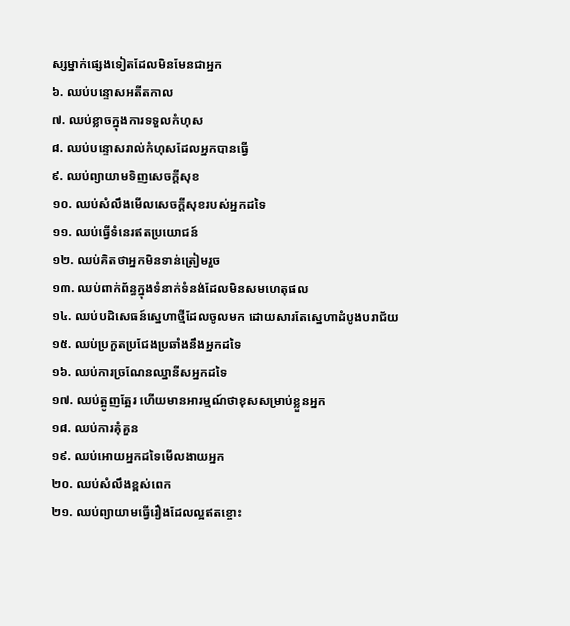ស្សម្នាក់ផ្សេងទៀតដែលមិនមែនជាអ្នក
៦. ឈប់បន្ទោសអតីតកាល
៧. ឈប់ខ្លាចក្នុងការទទួលកំហុស
៨. ឈប់បន្ទោសរាល់កំហុសដែលអ្នកបានធ្វើ
៩. ឈប់ព្យាយាមទិញសេចក្តីសុខ
១០. ឈប់សំលឹងមើលសេចក្តីសុខរបស់អ្នកដទៃ
១១. ឈប់ធ្វើទំនេរឥតប្រយោជន៍
១២. ឈប់គិតថាអ្នកមិនទាន់ត្រៀមរួច
១៣. ឈប់ពាក់ព័ន្ធក្នុងទំនាក់ទំនង់ដែលមិនសមហេតុផល
១៤. ឈប់បដិសេធន៍ស្នេហាថ្មីដែលចូលមក ដោយសារតែស្នេហាដំបូងបរាជ័យ
១៥. ឈប់ប្រកួតប្រជែងប្រឆាំងនឹងអ្នកដទៃ
១៦. ឈប់ការច្រណែនឈ្នានីសអ្នកដទៃ
១៧. ឈប់ត្អូញត្អែរ ហើយមានអារម្មណ៍ថាខុសសម្រាប់ខ្លួនអ្នក
១៨. ឈប់ការគុំគួន
១៩. ឈប់អោយអ្នកដទៃមើលងាយអ្នក
២០. ឈប់សំលឹងខ្ពស់ពេក
២១. ឈប់ព្យាយាមធ្វើរឿងដែលល្អឥតខ្ចោះ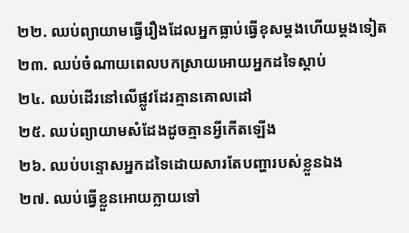២២. ឈប់ព្យាយាមធ្វើរឿងដែលអ្នកធ្លាប់ធ្វើខុសម្តងហើយម្តងទៀត
២៣. ឈប់ចំណាយពេលបកស្រាយអោយអ្នកដទៃស្តាប់
២៤. ឈប់ដើរនៅលើផ្លូវដែរគ្មានគោលដៅ
២៥. ឈប់ព្យាយាមសំដែងដូចគ្មានអ្វីកើតឡើង
២៦. ឈប់បន្ទោសអ្នកដទៃដោយសារតែបញ្ហារបស់ខ្លួនឯង
២៧. ឈប់ធ្វើខ្លួនអោយក្លាយទៅ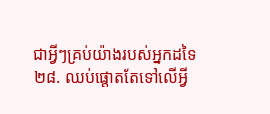ជាអ្វីៗគ្រប់យ៉ាងរបស់អ្នកដទៃ
២៨. ឈប់ផ្តោតតែទៅលើអ្វី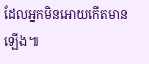ដែលអ្នកមិនអោយកើតមានឡើង៕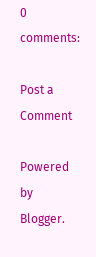0 comments:

Post a Comment

Powered by Blogger.